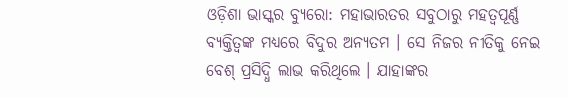ଓଡ଼ିଶା ଭାସ୍କର ବ୍ୟୁରୋ: ମହାଭାରତର ସବୁଠାରୁ ମହତ୍ୱପୂର୍ଣ୍ଣ ବ୍ୟକ୍ତିତ୍ୱଙ୍କ ମଧ୍ୟରେ ବିଦୁର ଅନ୍ୟତମ । ସେ ନିଜର ନୀତିକୁ ନେଇ ବେଶ୍ ପ୍ରସିଦ୍ଧି ଲାଭ କରିଥିଲେ । ଯାହାଙ୍କର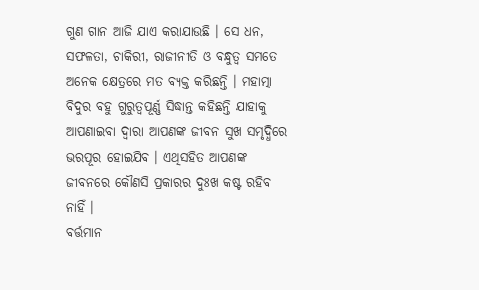ଗୁଣ ଗାନ ଆଜି ଯାଏ କରାଯାଉଛି । ସେ ଧନ, ସଫଳତା, ଚାକିରୀ, ରାଜୀନୀତି ଓ ବନ୍ଧୁତ୍ୱ ସମତେ ଅନେକ କ୍ଷେତ୍ରରେ ମତ ବ୍ୟକ୍ତ କରିଛନ୍ତି । ମହାତ୍ମା ବିଦୁର ବହୁ ଗୁରୁତ୍ୱପୂର୍ଣ୍ଣ ସିଦ୍ଧାନ୍ତ କହିଛନ୍ତି ଯାହାକୁ ଆପଣାଇବା ଦ୍ୱାରା ଆପଣଙ୍କ ଜୀବନ ସୁଖ ସମୃଦ୍ଧିରେ ଭରପୂର ହୋଇଯିବ । ଏଥିସହିତ ଆପଣଙ୍କ ଜୀବନରେ କୌଣସି ପ୍ରକାରର ଦୁଃଖ କଷ୍ଟ ରହିବ ନାହିଁ ।
ବର୍ତ୍ତମାନ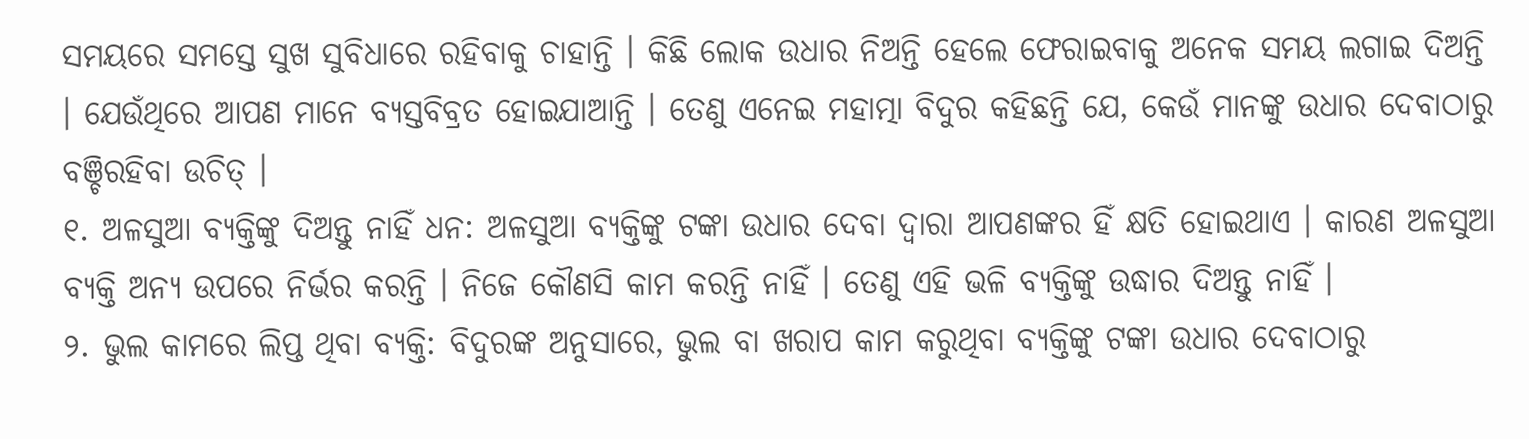ସମୟରେ ସମସ୍ତେ ସୁଖ ସୁବିଧାରେ ରହିବାକୁ ଚାହାନ୍ତି । କିଛି ଲୋକ ଉଧାର ନିଅନ୍ତି ହେଲେ ଫେରାଇବାକୁ ଅନେକ ସମୟ ଲଗାଇ ଦିଅନ୍ତି । ଯେଉଁଥିରେ ଆପଣ ମାନେ ବ୍ୟସ୍ତବିବ୍ରତ ହୋଇଯାଆନ୍ତି । ତେଣୁ ଏନେଇ ମହାତ୍ମା ବିଦୁର କହିଛନ୍ତି ଯେ, କେଉଁ ମାନଙ୍କୁ ଉଧାର ଦେବାଠାରୁ ବଞ୍ଚିରହିବା ଉଚିତ୍ ।
୧. ଅଳସୁଆ ବ୍ୟକ୍ତିଙ୍କୁ ଦିଅନ୍ତୁ ନାହିଁ ଧନ: ଅଳସୁଆ ବ୍ୟକ୍ତିଙ୍କୁ ଟଙ୍କା ଉଧାର ଦେବା ଦ୍ୱାରା ଆପଣଙ୍କର ହିଁ କ୍ଷତି ହୋଇଥାଏ । କାରଣ ଅଳସୁଆ ବ୍ୟକ୍ତି ଅନ୍ୟ ଉପରେ ନିର୍ଭର କରନ୍ତି । ନିଜେ କୌଣସି କାମ କରନ୍ତି ନାହିଁ । ତେଣୁ ଏହି ଭଳି ବ୍ୟକ୍ତିଙ୍କୁ ଉଦ୍ଧାର ଦିଅନ୍ତୁ ନାହିଁ ।
୨. ଭୁଲ କାମରେ ଲିପ୍ତ ଥିବା ବ୍ୟକ୍ତି: ବିଦୁରଙ୍କ ଅନୁସାରେ, ଭୁଲ ବା ଖରାପ କାମ କରୁଥିବା ବ୍ୟକ୍ତିଙ୍କୁ ଟଙ୍କା ଉଧାର ଦେବାଠାରୁ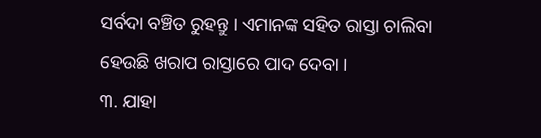ସର୍ବଦା ବଞ୍ଚିତ ରୁହନ୍ତୁ । ଏମାନଙ୍କ ସହିତ ରାସ୍ତା ଚାଲିବା ହେଉଛି ଖରାପ ରାସ୍ତାରେ ପାଦ ଦେବା ।
୩. ଯାହା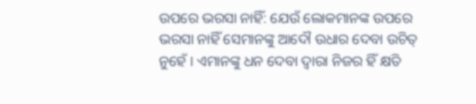ଉପରେ ଭରସା ନାହିଁ: ଯେଉଁ ଲୋକମାନଙ୍କ ଉପରେ ଭରସା ନାହିଁ ସେମାନଙ୍କୁ ଆଦୌ ଉଧାର ଦେବା ଉଚିତ୍ ନୁହେଁ । ଏମାନଙ୍କୁ ଧନ ଦେବା ଦ୍ୱାରା ନିଜର ହିଁ କ୍ଷତି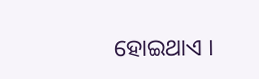ହୋଇଥାଏ ।